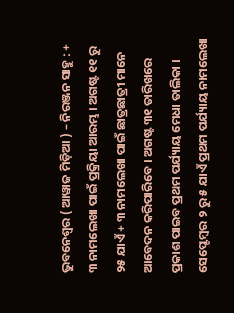ଭୁବନେଶ୍ୱର ( ଆୱାଜ ମିଡ଼ିଆ ) – ନିରଞ୍ଜନ ସାହୁ : + ୩ ନାମଲେଖା ପାଇଁ ପ୍ରକ୍ରିୟା ଆରମ୍ଭ । ଅଗଷ୍ଟ ୧୧ ରୁ ୨୫ ଯାଏଁ + ୩ ନାମଲେଖା ପାଇଁ ଛାତ୍ରଛାତ୍ରୀ ମାନେ ଆବେଦନ କରିପାରିବେ । ଅଗଷ୍ଟ ୩୧ ତାରିଖରେ ପ୍ରକାଶ ପାଇବ ପ୍ରଥମ ପର୍ଯ୍ୟାୟ ମେଧା ତାଲିକା । ସେପ୍ଟେମ୍ବର ୨ ରୁ ୫ ଯାଏଁ ପ୍ରଥମ ପର୍ଯ୍ୟାୟ ନାମଲେଖା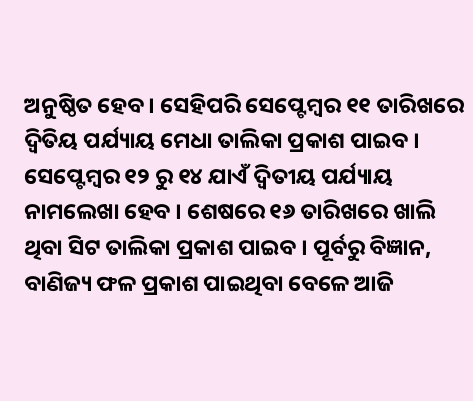ଅନୁଷ୍ଠିତ ହେବ । ସେହିପରି ସେପ୍ଟେମ୍ବର ୧୧ ତାରିଖରେ ଦ୍ୱିତିୟ ପର୍ଯ୍ୟାୟ ମେଧା ତାଲିକା ପ୍ରକାଶ ପାଇବ । ସେପ୍ଟେମ୍ବର ୧୨ ରୁ ୧୪ ଯାଏଁ ଦ୍ୱିତୀୟ ପର୍ଯ୍ୟାୟ ନାମଲେଖା ହେବ । ଶେଷରେ ୧୬ ତାରିଖରେ ଖାଲି ଥିବା ସିଟ ତାଲିକା ପ୍ରକାଶ ପାଇବ । ପୂର୍ବରୁ ବିଜ୍ଞାନ, ବାଣିଜ୍ୟ ଫଳ ପ୍ରକାଶ ପାଇଥିବା ବେଳେ ଆଜି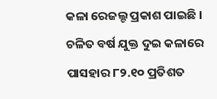କଳା ରେଜଲ୍ଟ ପ୍ରକାଶ ପାଇଛି । ଚଳିତ ବର୍ଷ ଯୁକ୍ତ ଦୁଇ କଳାରେ ପାସହାର ୮୨.୧୦ ପ୍ରତିଶତ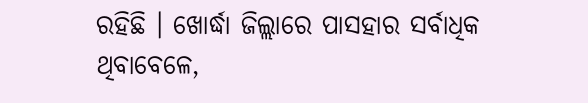ରହିଛି । ଖୋର୍ଦ୍ଧା ଜିଲ୍ଲାରେ ପାସହାର ସର୍ବାଧିକ ଥିବାବେଳେ,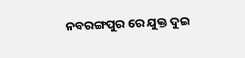ନବରଙ୍ଗପୁର ରେ ଯୁକ୍ତ ଦୁଇ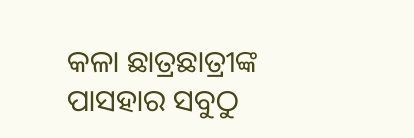କଳା ଛାତ୍ରଛାତ୍ରୀଙ୍କ ପାସହାର ସବୁଠୁ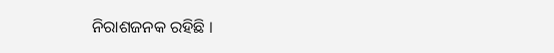ନିରାଶଜନକ ରହିଛି ।